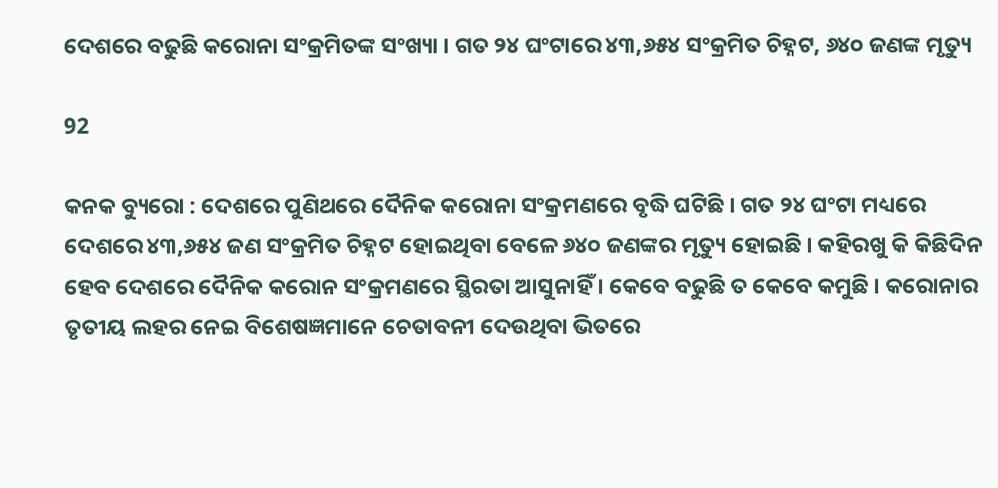ଦେଶରେ ବଢୁଛି କରୋନା ସଂକ୍ରମିତଙ୍କ ସଂଖ୍ୟା । ଗତ ୨୪ ଘଂଟାରେ ୪୩,୬୫୪ ସଂକ୍ରମିତ ଚିହ୍ନଟ, ୬୪୦ ଜଣଙ୍କ ମୃତ୍ୟୁ

92

କନକ ବ୍ୟୁରୋ : ଦେଶରେ ପୁଣିଥରେ ଦୈନିକ କରୋନା ସଂକ୍ରମଣରେ ବୃଦ୍ଧି ଘଟିଛି । ଗତ ୨୪ ଘଂଟା ମଧ୍ୟରେ ଦେଶରେ ୪୩,୬୫୪ ଜଣ ସଂକ୍ରମିତ ଚିହ୍ନଟ ହୋଇଥିବା ବେଳେ ୬୪୦ ଜଣଙ୍କର ମୃତ୍ୟୁ ହୋଇଛି । କହିରଖୁ କି କିଛିଦିନ ହେବ ଦେଶରେ ଦୈନିକ କରୋନ ସଂକ୍ରମଣରେ ସ୍ଥିରତା ଆସୁନାହିଁ । କେବେ ବଢୁଛି ତ କେବେ କମୁଛି । କରୋନାର ତୃତୀୟ ଲହର ନେଇ ବିଶେଷଜ୍ଞମାନେ ଚେତାବନୀ ଦେଉଥିବା ଭିତରେ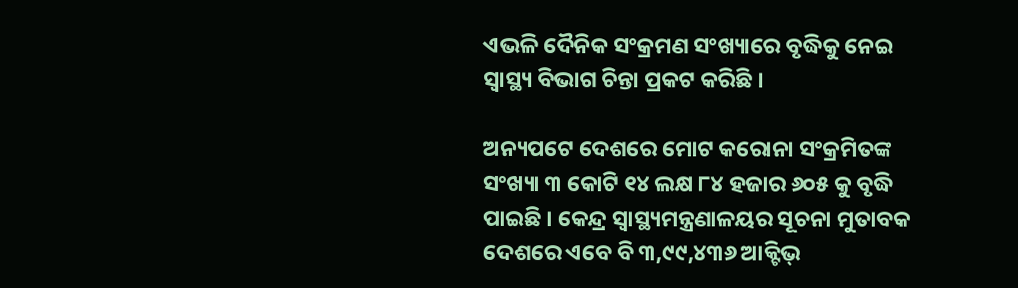ଏଭଳି ଦୈନିକ ସଂକ୍ରମଣ ସଂଖ୍ୟାରେ ବୃଦ୍ଧିକୁ ନେଇ ସ୍ୱାସ୍ଥ୍ୟ ବିଭାଗ ଚିନ୍ତା ପ୍ରକଟ କରିଛି ।

ଅନ୍ୟପଟେ ଦେଶରେ ମୋଟ କରୋନା ସଂକ୍ରମିତଙ୍କ ସଂଖ୍ୟା ୩ କୋଟି ୧୪ ଲକ୍ଷ ୮୪ ହଜାର ୬୦୫ କୁ ବୃଦ୍ଧି ପାଇଛି । କେନ୍ଦ୍ର ସ୍ୱାସ୍ଥ୍ୟମନ୍ତ୍ରଣାଳୟର ସୂଚନା ମୁତାବକ ଦେଶରେ ଏବେ ବି ୩,୯୯,୪୩୬ ଆକ୍ଟିଭ୍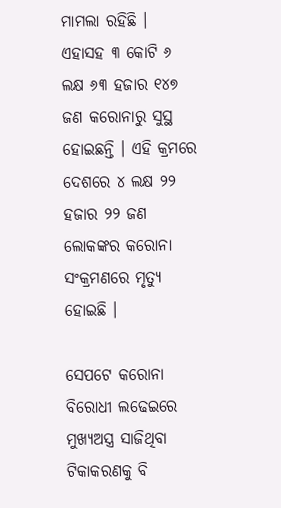ମାମଲା ରହିଛି । ଏହାସହ ୩ କୋଟି ୬ ଲକ୍ଷ ୬୩ ହଜାର ୧୪୭ ଜଣ କରୋନାରୁ ସୁସ୍ଥ ହୋଇଛନ୍ତି । ଏହି କ୍ରମରେ ଦେଶରେ ୪ ଲକ୍ଷ ୨୨ ହଜାର ୨୨ ଜଣ ଲୋକଙ୍କର କରୋନା ସଂକ୍ରମଣରେ ମୃତ୍ୟୁ ହୋଇଛି ।

ସେପଟେ କରୋନା ବିରୋଧୀ ଲଢେଇରେ ମୁଖ୍ୟଅସ୍ତ୍ର ସାଜିଥିବା ଟିକାକରଣକୁ ବି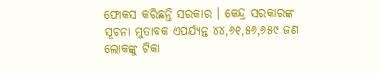ଫୋକସ କରିଛନ୍ତି ସରକାର । କେନ୍ଦ୍ର ସରକାରଙ୍କ ସୂଚନା ମୁତାବକ ଏପର୍ଯ୍ୟନ୍ତ ୪୪,୬୧,୫୬,୬୫୯ ଜଣ ଲୋକଙ୍କୁ ଟିକା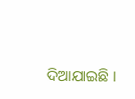ଦିଆଯାଇଛି ।